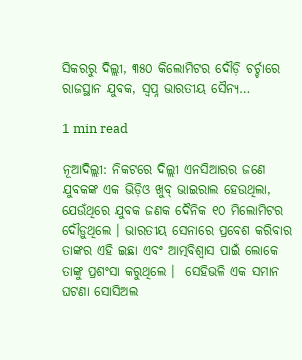ସିକରରୁ ଦିଲ୍ଲୀ, ୩୫୦ କିଲୋମିଟର ଦୌଡ଼ି ଚର୍ଚ୍ଚାରେ ରାଜସ୍ଥାନ ଯୁବକ, ସ୍ୱପ୍ନ ଭାରତୀୟ ସୈନ୍ୟ…

1 min read

ନୂଆଦିଲ୍ଲୀ: ନିକଟରେ ଦିଲ୍ଲୀ ଏନସିଆରର ଜଣେ ଯୁବକଙ୍କ ଏକ ଭିଡ଼ିଓ ଖୁବ୍‌ ଭାଇରାଲ ହେଉଥିଲା, ଯେଉଁଥିରେ ଯୁବକ ଜଣକ ଦୈନିକ ୧୦ ମିଲୋମିଟର ଦୌଡ଼ୁଥିଲେ । ଭାରତୀୟ ସେନାରେ ପ୍ରବେଶ କରିବାର ତାଙ୍କର ଏହି ଇଛା ଏବଂ ଆତ୍ମବିଶ୍ୱାସ ପାଇଁ ଲୋକେ ତାଙ୍କୁ ପ୍ରଶଂସା କରୁଥିଲେ ।  ସେହିଭଳି ଏକ ସମାନ ଘଟଣା ସୋସିଅଲ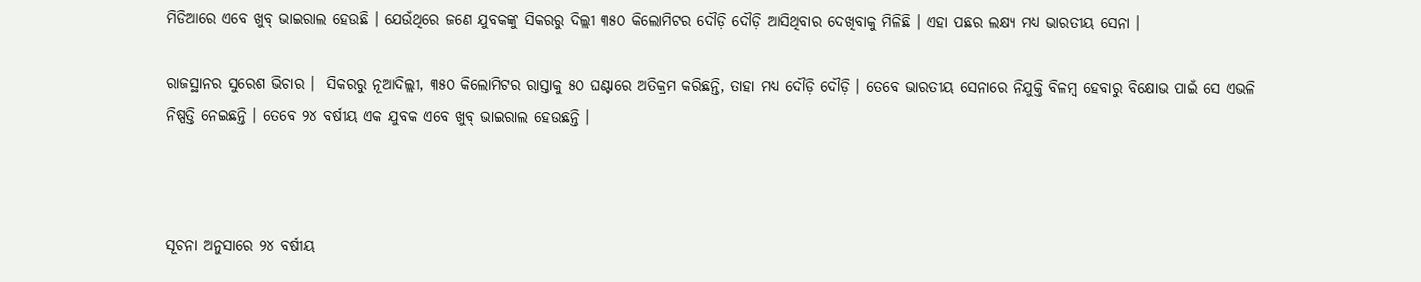ମିଡିଆରେ ଏବେ ଖୁବ୍‌ ଭାଇରାଲ ହେଉଛି । ଯେଉଁଥିରେ ଜଣେ ଯୁବକଙ୍କୁ ସିକରରୁ ଦିଲ୍ଲୀ ୩୫୦ କିଲୋମିଟର ଦୌଡ଼ି ଦୌଡ଼ି ଆସିଥିବାର ଦେଖିବାକୁ ମିଳିଛି । ଏହା ପଛର ଲକ୍ଷ୍ୟ ମଧ୍ୟ ଭାରତୀୟ ସେନା ।

ରାଜସ୍ଥାନର ସୁରେଶ ଭିଚାର ।  ସିକରରୁ ନୂଆଦିଲ୍ଲୀ, ୩୫୦ କିଲୋମିଟର ରାସ୍ତାକୁ ୫୦ ଘଣ୍ଟାରେ ଅତିକ୍ରମ କରିଛନ୍ତି, ତାହା ମଧ୍ୟ ଦୌଡ଼ି ଦୌଡ଼ି । ତେବେ ଭାରତୀୟ ସେନାରେ ନିଯୁକ୍ତି ବିଳମ୍ବ ହେବାରୁ ବିକ୍ଷୋଭ ପାଇଁ ସେ ଏଭଳି ନିଷ୍ପତ୍ତି ନେଇଛନ୍ତି । ତେବେ ୨୪ ବର୍ଷୀୟ ଏକ ଯୁବକ ଏବେ ଖୁବ୍‌ ଭାଇରାଲ ହେଉଛନ୍ତି ।



ସୂଚନା ଅନୁସାରେ ୨୪ ବର୍ଷୀୟ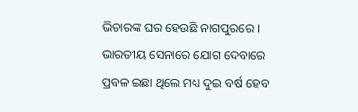ଭିଚାରଙ୍କ ଘର ହେଉଛି ନାଗପୁରରେ । ଭାରତୀୟ ସେନାରେ ଯୋଗ ଦେବାରେ ପ୍ରବଳ ଇଛା ଥିଲେ ମଧ୍ୟ ଦୁଇ ବର୍ଷ ହେବ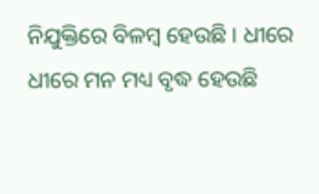ନିଯୁକ୍ତିରେ ବିଳମ୍ବ ହେଉଛି । ଧୀରେ ଧୀରେ ମନ ମଧ୍ୟ ବୃଦ୍ଧ ହେଉଛି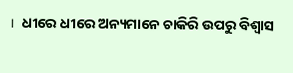।  ଧୀରେ ଧୀରେ ଅନ୍ୟମାନେ ଚାକିରି ଉପରୁ ବିଶ୍ୱାସ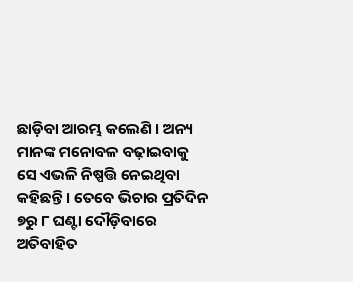ଛାଡ଼ିବା ଆରମ୍ଭ କଲେଣି । ଅନ୍ୟ ମାନଙ୍କ ମନୋବଳ ବଢ଼ାଇବାକୁ ସେ ଏଭଳି ନିଷ୍ପତ୍ତି ନେଇଥିବା କହିଛନ୍ତି । ତେବେ ଭିଚାର ପ୍ରତିଦିନ ୭ରୁ ୮ ଘଣ୍ଟା ଦୌଡ଼ିବାରେ ଅତିବାହିତ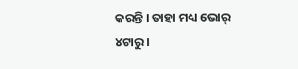କରନ୍ତି । ତାହା ମଧ୍ୟ ଭୋର୍‌ ୪ଟାରୁ ।